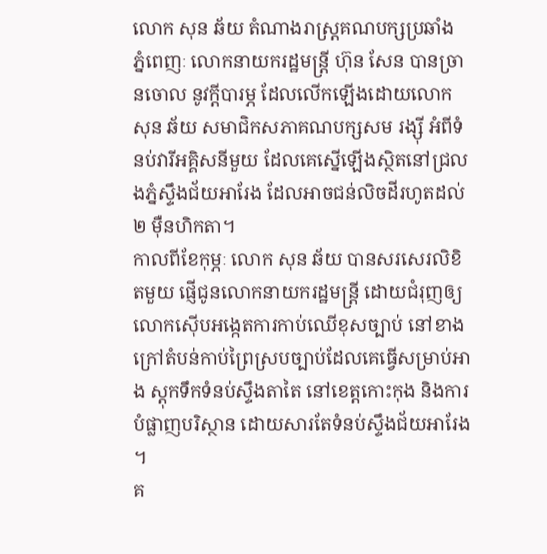លោក សុន ឆ័យ តំណាងរាស្ត្រគណបក្សប្រឆាំង
ភ្នំពេញៈ លោកនាយករដ្ឋមន្រ្តី ហ៊ុន សែន បានច្រានចោល នូវក្តីបារម្ភ ដែលលើកឡើងដោយលោក សុន ឆ័យ សមាជិកសភាគណបក្សសម រង្ស៊ី អំពីទំនប់វារីអគ្គិសនីមួយ ដែលគេស្នើឡើងស្ថិតនៅជ្រលងភ្នំស្ទឹងជ័យអារែង ដែលអាចជន់លិចដីរហូតដល់ ២ ម៉ឺនហិកតា។
កាលពីខែកុម្ភៈ លោក សុន ឆ័យ បានសរសេរលិខិតមួយ ផ្ញើជូនលោកនាយករដ្ឋមន្រ្តី ដោយជំរុញឲ្យលោកស៊ើបអង្កេតការកាប់ឈើខុសច្បាប់ នៅខាងក្រៅតំបន់កាប់ព្រៃស្របច្បាប់ដែលគេធ្វើសម្រាប់អាង ស្តុកទឹកទំនប់ស្ទឹងតាតៃ នៅខេត្តកោះកុង និងការបំផ្លាញបរិស្ថាន ដោយសារតែទំនប់ស្ទឹងជ័យអារែង ។
គ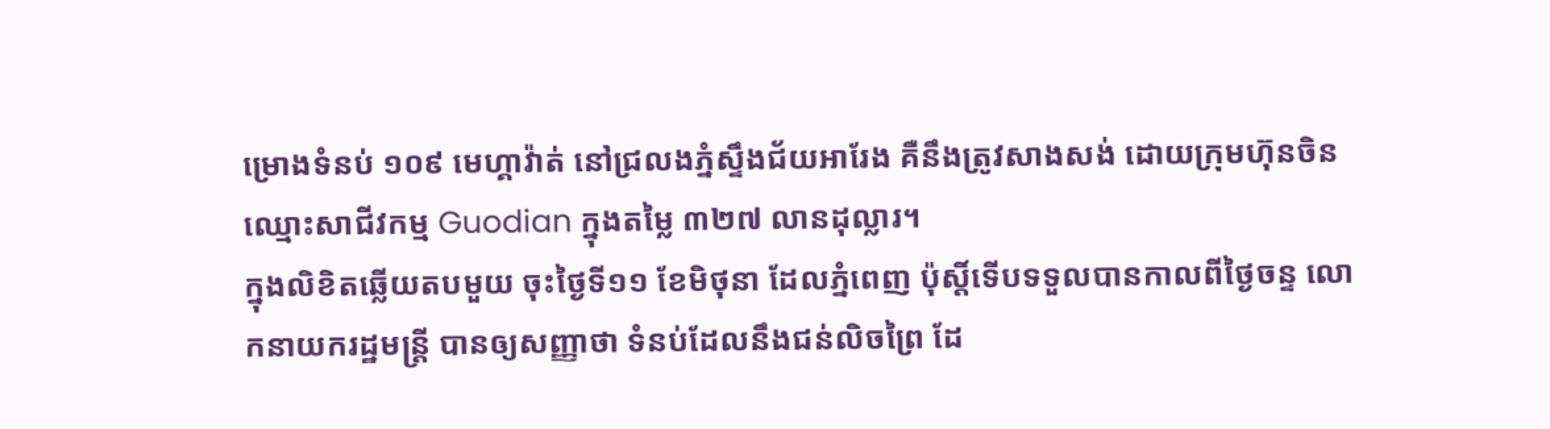ម្រោងទំនប់ ១០៩ មេហ្គាវ៉ាត់ នៅជ្រលងភ្នំស្ទឹងជ័យអារែង គឺនឹងត្រូវសាងសង់ ដោយក្រុមហ៊ុនចិន ឈ្មោះសាជីវកម្ម Guodian ក្នុងតម្លៃ ៣២៧ លានដុល្លារ។
ក្នុងលិខិតឆ្លើយតបមួយ ចុះថ្ងៃទី១១ ខែមិថុនា ដែលភ្នំពេញ ប៉ុស្តិ៍ទើបទទួលបានកាលពីថ្ងៃចន្ទ លោកនាយករដ្ឋមន្រ្តី បានឲ្យសញ្ញាថា ទំនប់ដែលនឹងជន់លិចព្រៃ ដែ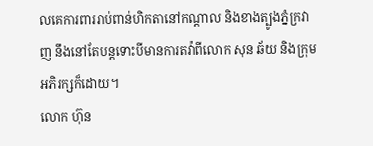លគេការពាររាប់ពាន់ហិកតានៅកណ្តាល និងខាងត្បូងភ្នំក្រវាញ នឹងនៅតែបន្តទោះបីមានការតវ៉ាពីលោក សុន ឆ័យ និងក្រុមអភិរក្សក៏ដោយ។
លោក ហ៊ុន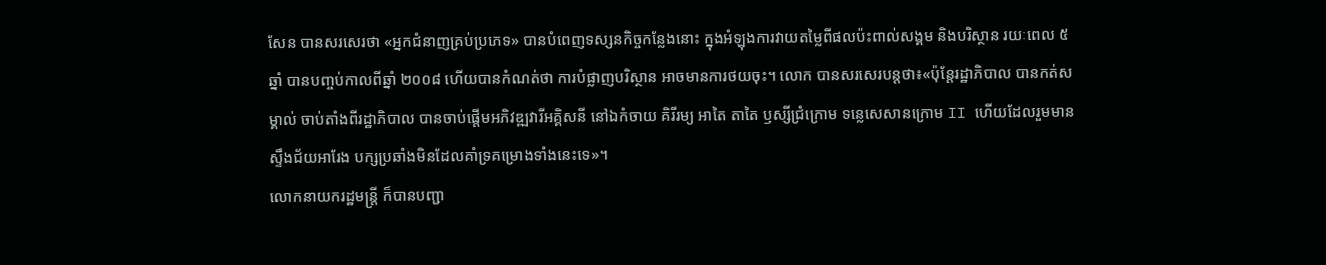សែន បានសរសេរថា «អ្នកជំនាញគ្រប់ប្រភេទ» បានបំពេញទស្សនកិច្ចកន្លែងនោះ ក្នុងអំឡុងការវាយតម្លៃពីផលប៉ះពាល់សង្គម និងបរិស្ថាន រយៈពេល ៥ ឆ្នាំ បានបញ្ចប់កាលពីឆ្នាំ ២០០៨ ហើយបានកំណត់ថា ការបំផ្លាញបរិស្ថាន អាចមានការថយចុះ។ លោក បានសរសេរបន្តថា៖«ប៉ុន្តែរដ្ឋាភិបាល បានកត់សម្គាល់ ចាប់តាំងពីរដ្ឋាភិបាល បានចាប់ផ្តើមអភិវឌ្ឍវារីអគ្គិសនី នៅឯកំចាយ គិរីរម្យ អាតៃ តាតៃ ឫស្សីជ្រំក្រោម ទន្លេសេសានក្រោម II ហើយដែលរួមមានស្ទឹងជ័យអារែង បក្សប្រឆាំងមិនដែលគាំទ្រគម្រោងទាំងនេះទេ»។
លោកនាយករដ្ឋមន្រ្តី ក៏បានបញ្ជា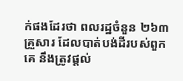ក់ផងដែរថា ពលរដ្ឋចំនួន ២៦៣ គ្រួសារ ដែលបាត់បង់ដីរបស់ពួកគេ នឹងត្រូវផ្តល់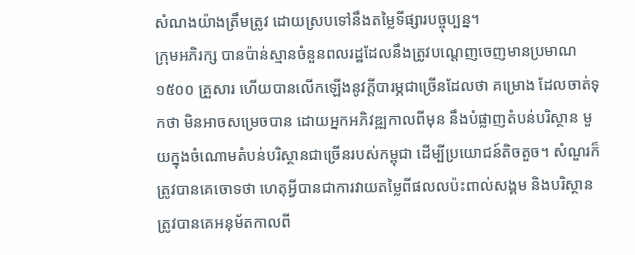សំណងយ៉ាងត្រឹមត្រូវ ដោយស្របទៅនឹងតម្លៃទីផ្សារបច្ចុប្បន្ន។
ក្រុមអភិរក្ស បានប៉ាន់ស្មានចំនួនពលរដ្ឋដែលនឹងត្រូវបណ្តេញចេញមានប្រមាណ១៥០០ គ្រួសារ ហើយបានលើកឡើងនូវក្តីបារម្ភជាច្រើនដែលថា គម្រោង ដែលចាត់ទុកថា មិនអាចសម្រេចបាន ដោយអ្នកអភិវឌ្ឍកាលពីមុន នឹងបំផ្លាញតំបន់បរិស្ថាន មួយក្នុងចំណោមតំបន់បរិស្ថានជាច្រើនរបស់កម្ពុជា ដើម្បីប្រយោជន៍តិចតួច។ សំណួរក៏ត្រូវបានគេចោទថា ហេតុអ្វីបានជាការវាយតម្លៃពីផលលប៉ះពាល់សង្គម និងបរិស្ថាន ត្រូវបានគេអនុម័តកាលពី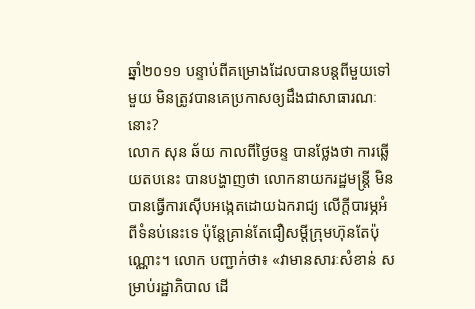ឆ្នាំ២០១១ បន្ទាប់ពីគម្រោងដែលបានបន្តពីមួយទៅមួយ មិនត្រូវបានគេប្រកាសឲ្យដឹងជាសាធារណៈនោះ?
លោក សុន ឆ័យ កាលពីថ្ងៃចន្ទ បានថ្លែងថា ការឆ្លើយតបនេះ បានបង្ហាញថា លោកនាយករដ្ឋមន្រ្តី មិនបានធ្វើការស៊ើបអង្កេតដោយឯករាជ្យ លើក្តីបារម្ភអំពីទំនប់នេះទេ ប៉ុន្តែគ្រាន់តែជឿសម្តីក្រុមហ៊ុនតែប៉ុណ្ណោះ។ លោក បញ្ជាក់ថា៖ «វាមានសារៈសំខាន់ សម្រាប់រដ្ឋាភិបាល ដើ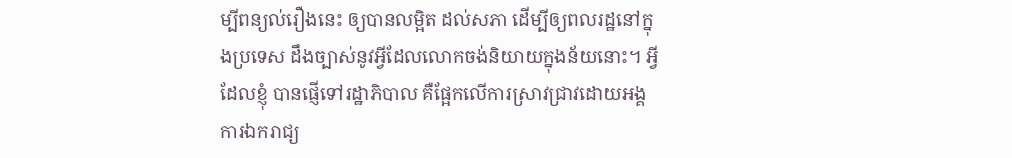ម្បីពន្យល់រឿងនេះ ឲ្យបានលម្អិត ដល់សភា ដើម្បីឲ្យពលរដ្ឋនៅក្នុងប្រទេស ដឹងច្បាស់នូវអ្វីដែលលោកចង់និយាយក្នុងន័យនោះ។ អ្វីដែលខ្ញុំ បានផ្ញើទៅរដ្ឋាភិបាល គឺផ្អែកលើការស្រាវជ្រាវដោយអង្គការឯករាជ្យ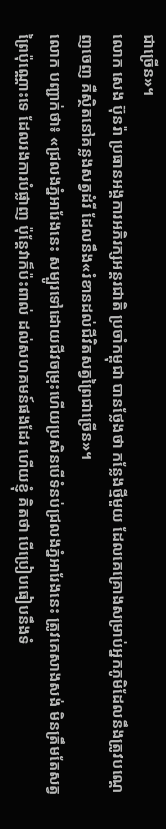ជាច្រើន»។
លោក សេង ប៊ុនរ៉ា ប្រធានអង្គការអភិរក្សអន្តរជាតិ ប្រចាំកម្ពុជា បានថ្លែងថា កន្លែងថ្មីមួយ ដែលគេគ្រោងសម្រាប់អ្នកភូមិដែលនឹងត្រូវបណ្តេញចេញ គឺស្ថិតនៅគន្លងសត្វដំរី ដែលនឹង«រំខានដល់ជីវិតសត្វព្រៃជាច្រើន»។
លោក បញ្ជាក់ថា៖ «ជ្រលងភ្នំអារែងនេះ សម្បូរទៅដោយជីវចម្រុះហើយប្រសិនបើទំនប់ជ្រលងភ្នំអារែងនេះ ត្រូវគេសាងសង់ មិនត្រឹមតែសត្វព្រៃប៉ុណ្ណោះទេ ដែលរងការបំផ្លាញ ប៉ុន្តែវាក៏ប៉ះពាល់ ដល់សហគមន៍ផងដែរ ហើយខ្ញុំ គិតថា បើប្រៀបធៀបនឹងទំ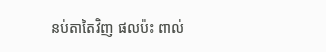នប់តាតៃវិញ ផលប៉ះ ពាល់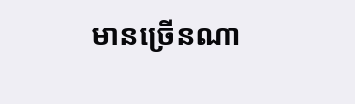មានច្រើនណា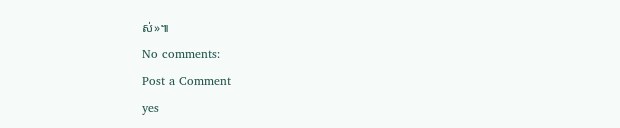ស់»៕
No comments:
Post a Comment
yes